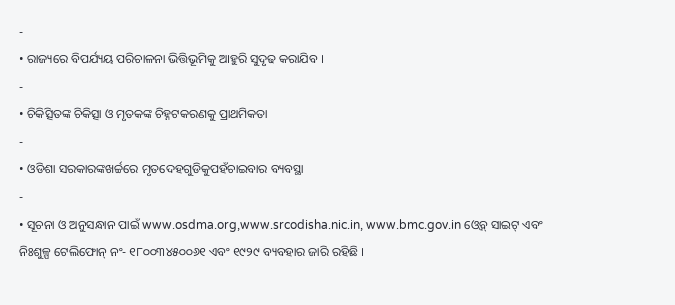-
• ରାଜ୍ୟରେ ବିପର୍ଯ୍ୟୟ ପରିଚାଳନା ଭିତ୍ତିଭୂମିକୁ ଆହୁରି ସୁଦୃଢ କରାଯିବ ।
-
• ଚିକିତ୍ସିତଙ୍କ ଚିକିତ୍ସା ଓ ମୃତକଙ୍କ ଚିହ୍ନଟକରଣକୁ ପ୍ରାଥମିକତା
-
• ଓଡିଶା ସରକାରଙ୍କଖର୍ଚ୍ଚରେ ମୃତଦେହଗୁଡିକୁପହଁଚାଇବାର ବ୍ୟବସ୍ଥା
-
• ସୂଚନା ଓ ଅନୁସନ୍ଧାନ ପାଇଁ www.osdma.org,www.srcodisha.nic.in, www.bmc.gov.in ଓ୍ୱେବ୍ ସାଇଟ୍ ଏବଂ ନିଃଶୁଳ୍ପ ଟେଲିଫୋନ୍ ନଂ- ୧୮୦୦୩୪୫୦୦୬୧ ଏବଂ ୧୯୨୯ ବ୍ୟବହାର ଜାରି ରହିଛି ।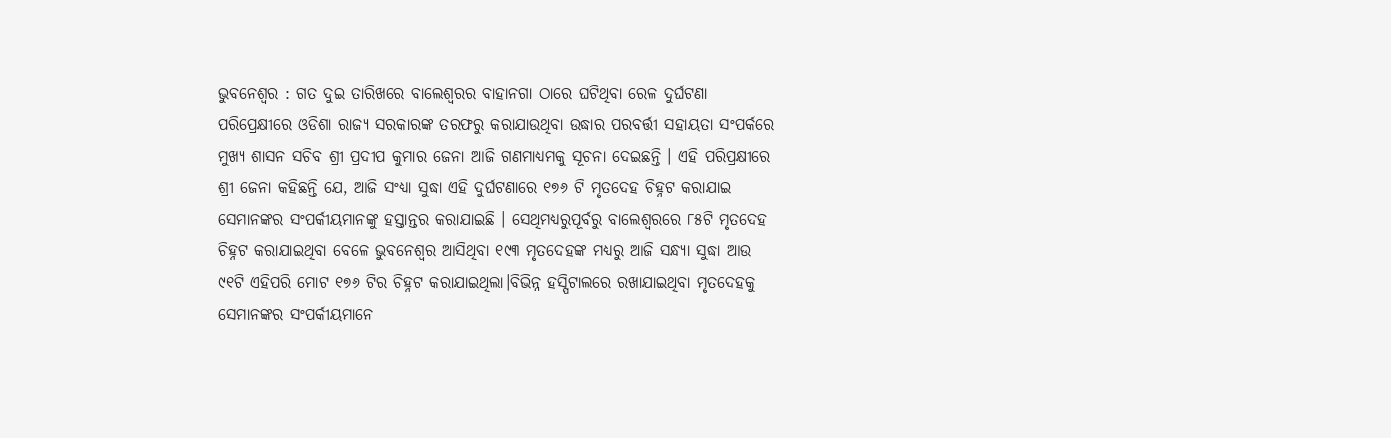ଭୁବନେଶ୍ୱର : ଗତ ଦୁଇ ତାରିଖରେ ବାଲେଶ୍ୱରର ବାହାନଗା ଠାରେ ଘଟିଥିବା ରେଳ ଦୁର୍ଘଟଣା ପରିପ୍ରେକ୍ଷୀରେ ଓଡିଶା ରାଜ୍ୟ ସରକାରଙ୍କ ତରଫରୁ କରାଯାଉଥିବା ଉଦ୍ଧାର ପରବର୍ତ୍ତୀ ସହାୟତା ସଂପର୍କରେ ମୁଖ୍ୟ ଶାସନ ସଚିବ ଶ୍ରୀ ପ୍ରଦୀପ କୁମାର ଜେନା ଆଜି ଗଣମାଧ୍ୟମକୁ ସୂଚନା ଦେଇଛନ୍ତି । ଏହି ପରିପ୍ରକ୍ଷୀରେ ଶ୍ରୀ ଜେନା କହିଛନ୍ତି ଯେ, ଆଜି ସଂଧ୍ୟା ସୁଦ୍ଧା ଏହି ଦୁର୍ଘଟଣାରେ ୧୭୬ ଟି ମୃତଦେହ ଚିହ୍ନଟ କରାଯାଇ ସେମାନଙ୍କର ସଂପର୍କୀୟମାନଙ୍କୁ ହସ୍ତାନ୍ତର କରାଯାଇଛି । ସେଥିମଧ୍ୟରୁପୂର୍ବରୁ ବାଲେଶ୍ୱରରେ ୮୫ଟି ମୃତଦେହ ଚିହ୍ନଟ କରାଯାଇଥିବା ବେଳେ ଭୁବନେଶ୍ୱର ଆସିଥିବା ୧୯୩ ମୃତଦେହଙ୍କ ମଧ୍ୟରୁ ଆଜି ସନ୍ଧ୍ୟା ସୁଦ୍ଧା ଆଉ ୯୧ଟି ଏହିପରି ମୋଟ ୧୭୬ ଟିର ଚିହ୍ନଟ କରାଯାଇଥିଲା।ବିଭିନ୍ନ ହସ୍ପିଟାଲରେ ରଖାଯାଇଥିବା ମୃତଦେହକୁ ସେମାନଙ୍କର ସଂପର୍କୀୟମାନେ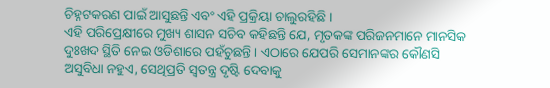ଚିହ୍ନଟକରଣ ପାଇଁ ଆସୁଛନ୍ତି ଏବଂ ଏହି ପ୍ରକ୍ରିୟା ଚାଲୁରହିଛି ।
ଏହି ପରିପ୍ରେକ୍ଷୀରେ ମୁଖ୍ୟ ଶାସନ ସଚିବ କହିଛନ୍ତି ଯେ, ମୃତକଙ୍କ ପରିଜନମାନେ ମାନସିକ ଦୁଃଖଦ ସ୍ଥିତି ନେଇ ଓଡିଶାରେ ପହଁଚୁଛନ୍ତି । ଏଠାରେ ଯେପରି ସେମାନଙ୍କର କୌଣସି ଅସୁବିଧା ନହୁଏ, ସେଥିପ୍ରତି ସ୍ୱତନ୍ତ୍ର ଦୃଷ୍ଟି ଦେବାକୁ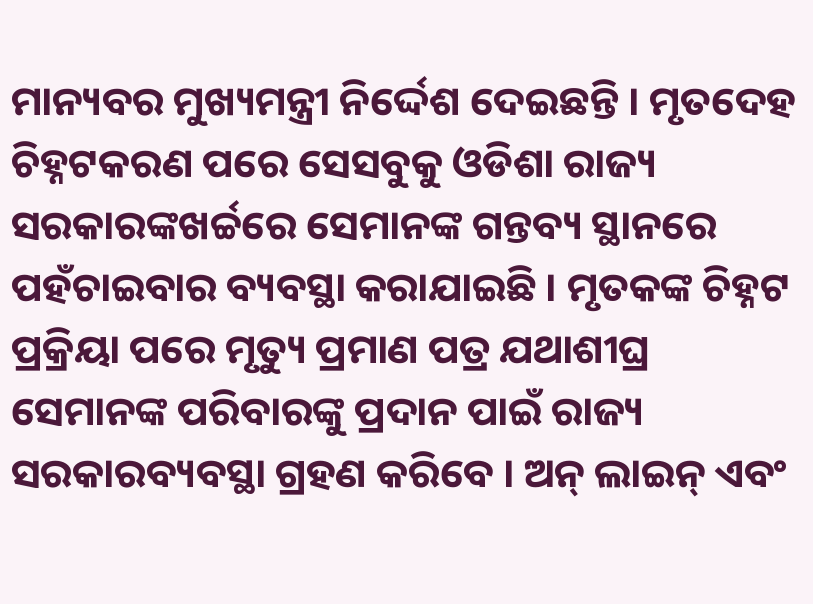ମାନ୍ୟବର ମୁଖ୍ୟମନ୍ତ୍ରୀ ନିର୍ଦ୍ଦେଶ ଦେଇଛନ୍ତି । ମୃତଦେହ ଚିହ୍ନଟକରଣ ପରେ ସେସବୁକୁ ଓଡିଶା ରାଜ୍ୟ ସରକାରଙ୍କଖର୍ଚ୍ଚରେ ସେମାନଙ୍କ ଗନ୍ତବ୍ୟ ସ୍ଥାନରେ ପହଁଚାଇବାର ବ୍ୟବସ୍ଥା କରାଯାଇଛି । ମୃତକଙ୍କ ଚିହ୍ନଟ ପ୍ରକ୍ରିୟା ପରେ ମୃତ୍ୟୁ ପ୍ରମାଣ ପତ୍ର ଯଥାଶୀଘ୍ର ସେମାନଙ୍କ ପରିବାରଙ୍କୁ ପ୍ରଦାନ ପାଇଁ ରାଜ୍ୟ ସରକାରବ୍ୟବସ୍ଥା ଗ୍ରହଣ କରିବେ । ଅନ୍ ଲାଇନ୍ ଏବଂ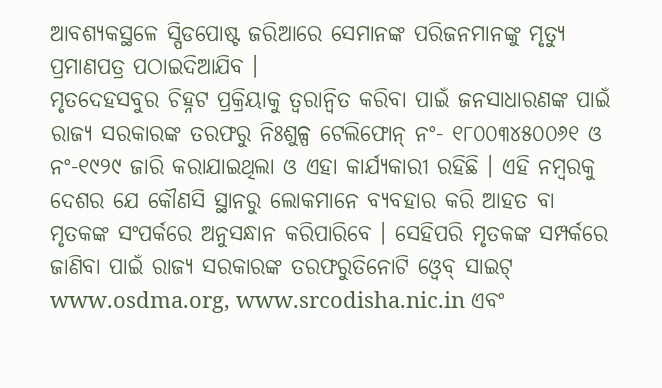ଆବଶ୍ୟକସ୍ଥଳେ ସ୍ପିଡପୋଷ୍ଟ ଜରିଆରେ ସେମାନଙ୍କ ପରିଜନମାନଙ୍କୁ ମୃତ୍ୟୁ ପ୍ରମାଣପତ୍ର ପଠାଇଦିଆଯିବ ।
ମୃତଦେହସବୁର ଚିହ୍ନଟ ପ୍ରକ୍ରିୟାକୁ ତ୍ୱରାନ୍ୱିତ କରିବା ପାଇଁ ଜନସାଧାରଣଙ୍କ ପାଇଁ ରାଜ୍ୟ ସରକାରଙ୍କ ତରଫରୁ ନିଃଶୁଳ୍ପ ଟେଲିଫୋନ୍ ନଂ- ୧୮୦୦୩୪୫୦୦୬୧ ଓ ନଂ-୧୯୨୯ ଜାରି କରାଯାଇଥିଲା ଓ ଏହା କାର୍ଯ୍ୟକାରୀ ରହିଛି । ଏହି ନମ୍ବରକୁ ଦେଶର ଯେ କୌଣସି ସ୍ଥାନରୁ ଲୋକମାନେ ବ୍ୟବହାର କରି ଆହତ ବା ମୃତକଙ୍କ ସଂପର୍କରେ ଅନୁସନ୍ଧାନ କରିପାରିବେ । ସେହିପରି ମୃତକଙ୍କ ସମ୍ପର୍କରେ ଜାଣିବା ପାଇଁ ରାଜ୍ୟ ସରକାରଙ୍କ ତରଫରୁତିନୋଟି ଓ୍ୱେବ୍ ସାଇଟ୍ www.osdma.org, www.srcodisha.nic.in ଏବଂ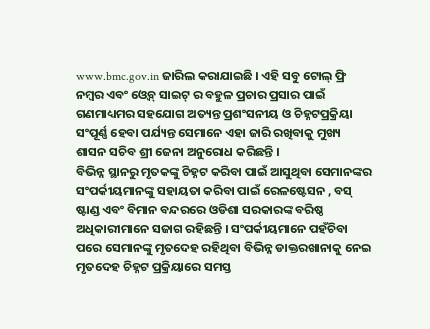www.bmc.gov.in ଜାରିଲ କରାଯାଇଛି । ଏହି ସବୁ ଟୋଲ୍ ଫ୍ରି ନମ୍ବର ଏବଂ ଓ୍ୱେବ୍ ସାଇଟ୍ ର ବହୁଳ ପ୍ରଚାର ପ୍ରସାର ପାଇଁ ଗଣମାଧ୍ୟମର ସହଯୋଗ ଅତ୍ୟନ୍ତ ପ୍ରଶଂସନୀୟ ଓ ଚିହ୍ନଟପ୍ରକ୍ରିୟା ସଂପୂର୍ଣ୍ଣ ହେବା ପର୍ଯ୍ୟନ୍ତ ସେମାନେ ଏହା ଜାରି ରଖିବାକୁ ମୁଖ୍ୟ ଶାସନ ସଚିବ ଶ୍ରୀ ଜେନା ଅନୁରୋଧ କରିଛନ୍ତି ।
ବିଭିନ୍ନ ସ୍ଥାନରୁ ମୃତକଙ୍କୁ ଚିହ୍ନଟ କରିବା ପାଇଁ ଆସୁଥିବା ସେମାନଙ୍କର ସଂପର୍କୀୟମାନଙ୍କୁ ସହାୟତା କରିବା ପାଇଁ ରେଳଷ୍ଟେସନ , ବସ୍ ଷ୍ଟାଣ୍ଡ ଏବଂ ବିମାନ ବନ୍ଦରରେ ଓଡିଶା ସରକାରଙ୍କ ବରିଷ୍ଠ ଅଧିକାରୀମାନେ ସଜାଗ ରହିଛନ୍ତି । ସଂପର୍କୀୟମାନେ ପହଁଚିବା ପରେ ସେମାନଙ୍କୁ ମୃତଦେହ ରହିଥିବା ବିଭିନ୍ନ ଡାକ୍ତରଖାନାକୁ ନେଇ ମୃତଦେହ ଚିହ୍ନଟ ପ୍ରକ୍ରିୟାରେ ସମସ୍ତ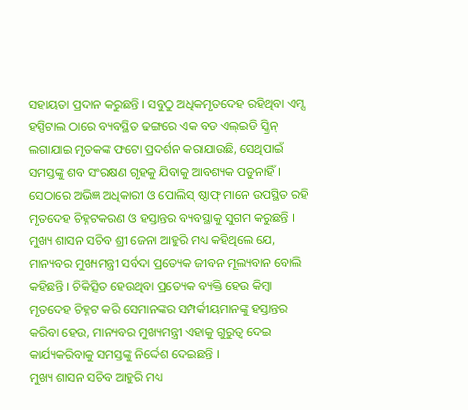ସହାୟତା ପ୍ରଦାନ କରୁଛନ୍ତି । ସବୁଠୁ ଅଧିକମୃତଦେହ ରହିଥିବା ଏମ୍ସ ହସ୍ପିଟାଲ ଠାରେ ବ୍ୟବସ୍ଥିତ ଢଙ୍ଗରେ ଏକ ବଡ ଏଲ୍ଇଡି ସ୍କ୍ରିନ୍ ଲଗାଯାଇ ମୃତକଙ୍କ ଫଟୋ ପ୍ରଦର୍ଶନ କରାଯାଉଛି, ସେଥିପାଇଁ ସମସ୍ତଙ୍କୁ ଶବ ସଂରକ୍ଷଣ ଗୃହକୁ ଯିବାକୁ ଆବଶ୍ୟକ ପଡୁନାହିଁ । ସେଠାରେ ଅଭିଜ୍ଞ ଅଧିକାରୀ ଓ ପୋଲିସ୍ ଷ୍ଠାଫ୍ ମାନେ ଉପସ୍ଥିତ ରହି ମୃତଦେହ ଚିହ୍ନଟକରଣ ଓ ହସ୍ତାନ୍ତର ବ୍ୟବସ୍ଥାକୁ ସୁଗମ କରୁଛନ୍ତି ।
ମୁଖ୍ୟ ଶାସନ ସଚିବ ଶ୍ରୀ ଜେନା ଆହୁରି ମଧ୍ୟ କହିଥିଲେ ଯେ, ମାନ୍ୟବର ମୁଖ୍ୟମନ୍ତ୍ରୀ ସର୍ବଦା ପ୍ରତ୍ୟେକ ଜୀବନ ମୂଲ୍ୟବାନ ବୋଲି କହିଛନ୍ତି । ଚିକିତ୍ସିତ ହେଉଥିବା ପ୍ରତ୍ୟେକ ବ୍ୟକ୍ତି ହେଉ କିମ୍ବା ମୃତଦେହ ଚିହ୍ନଟ କରି ସେମାନଙ୍କର ସମ୍ପର୍କୀୟମାନଙ୍କୁ ହସ୍ତାନ୍ତର କରିବା ହେଉ, ମାନ୍ୟବର ମୁଖ୍ୟମନ୍ତ୍ରୀ ଏହାକୁ ଗୁରୁତ୍ୱ ଦେଇ କାର୍ଯ୍ୟକରିବାକୁ ସମସ୍ତଙ୍କୁ ନିର୍ଦ୍ଦେଶ ଦେଇଛନ୍ତି ।
ମୁଖ୍ୟ ଶାସନ ସଚିବ ଆହୁରି ମଧ୍ୟ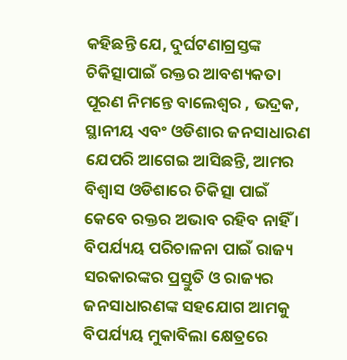କହିଛନ୍ତି ଯେ, ଦୁର୍ଘଟଣାଗ୍ରସ୍ତଙ୍କ ଚିକିତ୍ସାପାଇଁ ରକ୍ତର ଆବଶ୍ୟକତା ପୂରଣ ନିମନ୍ତେ ବାଲେଶ୍ୱର , ଭଦ୍ରକ, ସ୍ଥାନୀୟ ଏବଂ ଓଡିଶାର ଜନସାଧାରଣ ଯେପରି ଆଗେଇ ଆସିଛନ୍ତି, ଆମର ବିଶ୍ୱାସ ଓଡିଶାରେ ଚିକିତ୍ସା ପାଇଁ କେବେ ରକ୍ତର ଅଭାବ ରହିବ ନାହିଁ । ବିପର୍ଯ୍ୟୟ ପରିଚାଳନା ପାଇଁ ରାଜ୍ୟ ସରକାରଙ୍କର ପ୍ରସ୍ତୁତି ଓ ରାଜ୍ୟର ଜନସାଧାରଣଙ୍କ ସହଯୋଗ ଆମକୁ ବିପର୍ଯ୍ୟୟ ମୁକାବିଲା କ୍ଷେତ୍ରରେ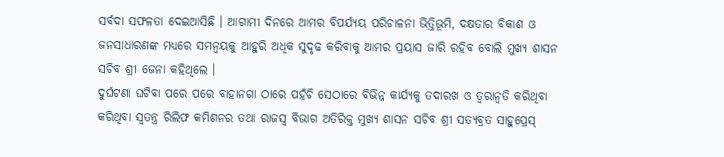ସର୍ବଦା ସଫଳତା ଦେଇଆସିଛି । ଆଗାମୀ ଦିନରେ ଆମର ବିପର୍ଯ୍ୟୟ ପରିଚାଳନା ଭିତ୍ତିଭୂମି, ଦକ୍ଷତାର ବିକାଶ ଓ ଜନସାଧାରଣଙ୍କ ମଧ୍ୟରେ ସମନ୍ୱୟକୁ ଆହୁରି ଅଧିକ ସୁଦୃଢ କରିବାକୁ ଆମର ପ୍ରୟାସ ଜାରି ରହିବ ବୋଲି ମୁଖ୍ୟ ଶାସନ ସଚିବ ଶ୍ରୀ ଜେନା କହିଥିଲେ ।
ଦୁର୍ଘଟଣା ଘଟିବା ପରେ ପରେ ବାହାନଗା ଠାରେ ପହଁଚି ସେଠାରେ ବିଭିନ୍ନ କାର୍ଯ୍ୟକୁ ତଦାରଖ ଓ ତ୍ୱରାନ୍ୱତି କରିଥିବା କରିଥିବା ସ୍ୱତନ୍ତ୍ର ରିଲିଫ କମିଶନର ତଥା ରାଜସ୍ୱ ବିଭାଗ ଅତିରିକ୍ତ ମୁଖ୍ୟ ଶାସନ ସଚିବ ଶ୍ରୀ ସତ୍ୟବ୍ରତ ସାହୁପ୍ରେସ୍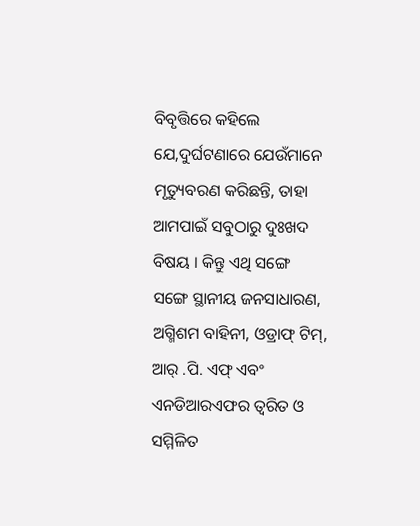ବିବୃତ୍ତିରେ କହିଲେ ଯେ,ଦୁର୍ଘଟଣାରେ ଯେଉଁମାନେ ମୃତ୍ୟୁବରଣ କରିଛନ୍ତି, ତାହା ଆମପାଇଁ ସବୁଠାରୁ ଦୁଃଖଦ ବିଷୟ । କିନ୍ତୁ ଏଥି ସଙ୍ଗେ ସଙ୍ଗେ ସ୍ଥାନୀୟ ଜନସାଧାରଣ, ଅଗ୍ମିଶମ ବାହିନୀ, ଓଡ୍ରାଫ୍ ଟିମ୍, ଆର୍ .ପି. ଏଫ୍ ଏବଂ ଏନଡିଆରଏଫର ତ୍ୱରିତ ଓ ସମ୍ମିଳିତ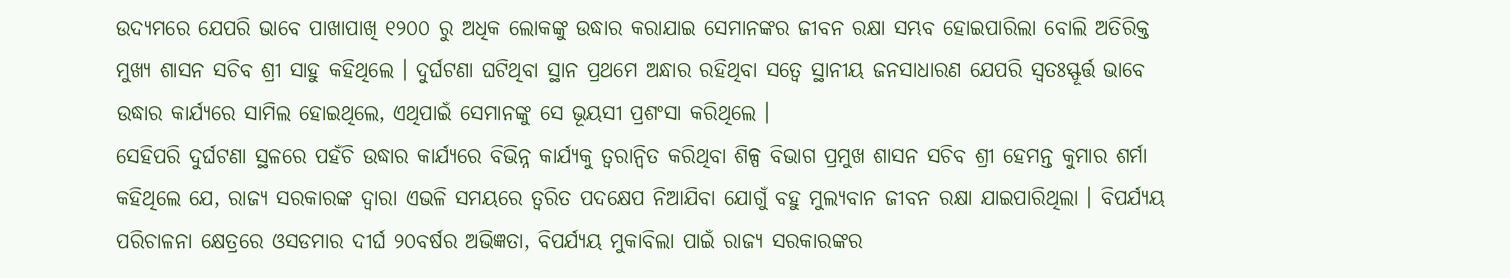ଉଦ୍ୟମରେ ଯେପରି ଭାବେ ପାଖାପାଖି ୧୨୦୦ ରୁ ଅଧିକ ଲୋକଙ୍କୁ ଉଦ୍ଧାର କରାଯାଇ ସେମାନଙ୍କର ଜୀବନ ରକ୍ଷା ସମ୍ଭବ ହୋଇପାରିଲା ବୋଲି ଅତିରିକ୍ତ ମୁଖ୍ୟ ଶାସନ ସଚିବ ଶ୍ରୀ ସାହୁ କହିଥିଲେ । ଦୁର୍ଘଟଣା ଘଟିଥିବା ସ୍ଥାନ ପ୍ରଥମେ ଅନ୍ଧାର ରହିଥିବା ସତ୍ୱେ ସ୍ଥାନୀୟ ଜନସାଧାରଣ ଯେପରି ସ୍ୱତଃସ୍ଫୂର୍ତ୍ତ ଭାବେ ଉଦ୍ଧାର କାର୍ଯ୍ୟରେ ସାମିଲ ହୋଇଥିଲେ, ଏଥିପାଇଁ ସେମାନଙ୍କୁ ସେ ଭୂୟସୀ ପ୍ରଶଂସା କରିଥିଲେ ।
ସେହିପରି ଦୁର୍ଘଟଣା ସ୍ଥଳରେ ପହଁଚି ଉଦ୍ଧାର କାର୍ଯ୍ୟରେ ବିଭିନ୍ନ କାର୍ଯ୍ୟକୁ ତ୍ୱରାନ୍ୱିତ କରିଥିବା ଶିଳ୍ପ ବିଭାଗ ପ୍ରମୁଖ ଶାସନ ସଚିବ ଶ୍ରୀ ହେମନ୍ତ କୁମାର ଶର୍ମା କହିଥିଲେ ଯେ, ରାଜ୍ୟ ସରକାରଙ୍କ ଦ୍ୱାରା ଏଭଳି ସମୟରେ ତ୍ୱରିତ ପଦକ୍ଷେପ ନିଆଯିବା ଯୋଗୁଁ ବହୁ ମୁଲ୍ୟବାନ ଜୀବନ ରକ୍ଷା ଯାଇପାରିଥିଲା । ବିପର୍ଯ୍ୟୟ ପରିଚାଳନା କ୍ଷେତ୍ରରେ ଓସଡମାର ଦୀର୍ଘ ୨୦ବର୍ଷର ଅଭିଜ୍ଞତା, ବିପର୍ଯ୍ୟୟ ମୁକାବିଲା ପାଇଁ ରାଜ୍ୟ ସରକାରଙ୍କର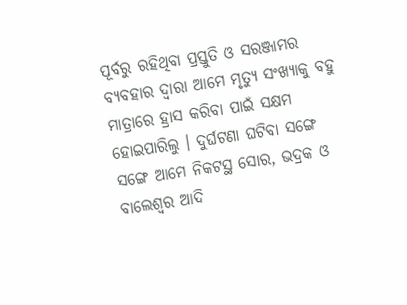ପୂର୍ବରୁ ରହିଥିବା ପ୍ରସ୍ତୁତି ଓ ସରଞ୍ଜାମର ବ୍ୟବହାର ଦ୍ୱାରା ଆମେ ମୃତ୍ୟୁ ସଂଖ୍ୟାକୁ ବହୁ ମାତ୍ରାରେ ହ୍ରାସ କରିବା ପାଇଁ ସକ୍ଷମ ହୋଇପାରିଲୁ । ଦୁର୍ଘଟଣା ଘଟିବା ସଙ୍ଗେ ସଙ୍ଗେ ଆମେ ନିକଟସ୍ଥ ସୋର, ଭଦ୍ରକ ଓ ବାଲେଶ୍ୱର ଆଦି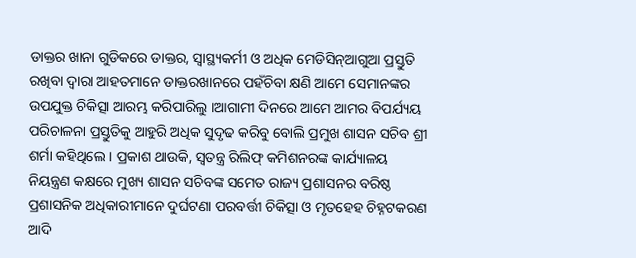ଡାକ୍ତର ଖାନା ଗୁଡିକରେ ଡାକ୍ତର, ସ୍ୱାସ୍ଥ୍ୟକର୍ମୀ ଓ ଅଧିକ ମେଡିସିନ୍ଆଗୁଆ ପ୍ରସ୍ତୁତି ରଖିବା ଦ୍ୱାରା ଆହତମାନେ ଡାକ୍ତରଖାନରେ ପହଁଚିବା କ୍ଷଣି ଆମେ ସେମାନଙ୍କର ଉପଯୁକ୍ତ ଚିକିତ୍ସା ଆରମ୍ଭ କରିପାରିଲୁ ।ଆଗାମୀ ଦିନରେ ଆମେ ଆମର ବିପର୍ଯ୍ୟୟ ପରିଚାଳନା ପ୍ରସ୍ତୁତିକୁ ଆହୁରି ଅଧିକ ସୁଦୃଢ କରିବୁ ବୋଲି ପ୍ରମୁଖ ଶାସନ ସଚିବ ଶ୍ରୀ ଶର୍ମା କହିଥିଲେ । ପ୍ରକାଶ ଥାଉକି, ସ୍ୱତନ୍ତ୍ର ରିଲିଫ୍ କମିଶନରଙ୍କ କାର୍ଯ୍ୟାଳୟ ନିୟନ୍ତ୍ରଣ କକ୍ଷରେ ମୁଖ୍ୟ ଶାସନ ସଚିବଙ୍କ ସମେତ ରାଜ୍ୟ ପ୍ରଶାସନର ବରିଷ୍ଠ ପ୍ରଶାସନିକ ଅଧିକାରୀମାନେ ଦୁର୍ଘଟଣା ପରବର୍ତ୍ତୀ ଚିକିତ୍ସା ଓ ମୃତହେହ ଚିହ୍ନଟକରଣ ଆଦି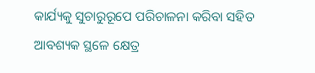କାର୍ଯ୍ୟକୁ ସୁଚାରୁରୂପେ ପରିଚାଳନା କରିବା ସହିତ ଆବଶ୍ୟକ ସ୍ଥଳେ କ୍ଷେତ୍ର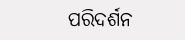ପରିଦର୍ଶନ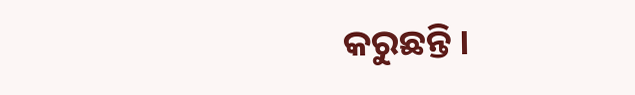କରୁଛନ୍ତି ।